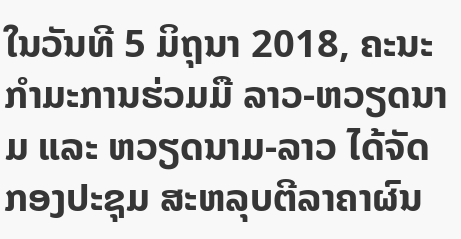ໃນວັນທີ 5 ມິຖຸນາ 2018, ຄະນະກຳມະການຮ່ວມມື ລາວ-ຫວຽດນາມ ແລະ ຫວຽດນາມ-ລາວ ໄດ້ຈັດກອງປະຊຸມ ສະຫລຸບຕີລາຄາຜົນ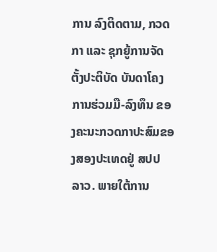ການ ລົງຕິດຕາມ, ກວດກາ ແລະ ຊຸກຍູ້ການຈັດຕັ້ງປະຕິບັດ ບັນດາໂຄງການຮ່ວມມື-ລົງທຶນ ຂອງຄະນະກວດກາປະສົມຂອງສອງປະເທດຢູ່ ສປປ ລາວ. ພາຍໃຕ້ການ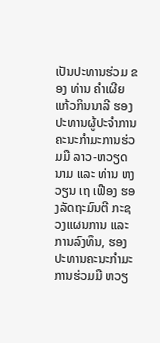ເປັນປະທານຮ່ວມ ຂອງ ທ່ານ ຄໍາເຜີຍ ແກ້ວກິນນາລີ ຮອງປະທານຜູ້ປະຈຳການ ຄະນະກຳມະການຮ່ວມມື ລາວ-ຫວຽດນາມ ແລະ ທ່ານ ຫງວຽນ ເຖ ເຟືອງ ຮອງລັດຖະມົນຕີ ກະຊວງແຜນການ ແລະ ການລົງທຶນ, ຮອງປະທານຄະນະກຳມະການຮ່ວມມື ຫວຽ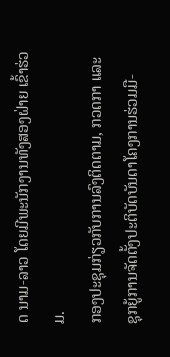ດ ນາມ-ລາວ ໂດຍມີພະນັກງານທັງສອງຝ່າຍ ເຂົ້າຮ່ວມ.
ກອງປະຊຸມກ່ຽວກັບການລົງຕິດຕາມ, ກວດກາ ແລະ ຊຸກຍູ້ການຈັດຕັ້ງປະຕິບັດບັນດາໂຄງການຮ່ວມມື-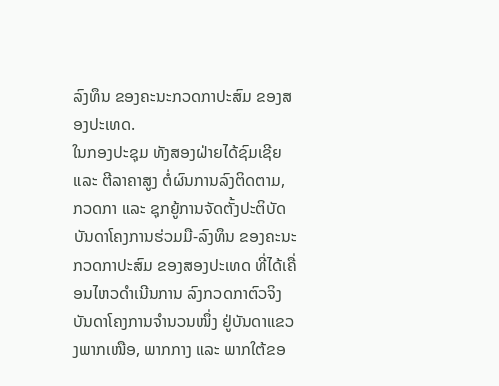ລົງທຶນ ຂອງຄະນະກວດກາປະສົມ ຂອງສອງປະເທດ.
ໃນກອງປະຊຸມ ທັງສອງຝ່າຍໄດ້ຊົມເຊີຍ ແລະ ຕີລາຄາສູງ ຕໍ່ຜົນການລົງຕິດຕາມ, ກວດກາ ແລະ ຊຸກຍູ້ການຈັດຕັ້ງປະຕິບັດບັນດາໂຄງການຮ່ວມມື-ລົງທຶນ ຂອງຄະນະກວດກາປະສົມ ຂອງສອງປະເທດ ທີ່ໄດ້ເຄື່ອນໄຫວດຳເນີນການ ລົງກວດກາຕົວຈິງບັນດາໂຄງການຈຳນວນໜຶ່ງ ຢູ່ບັນດາແຂວງພາກເໜືອ, ພາກກາງ ແລະ ພາກໃຕ້ຂອ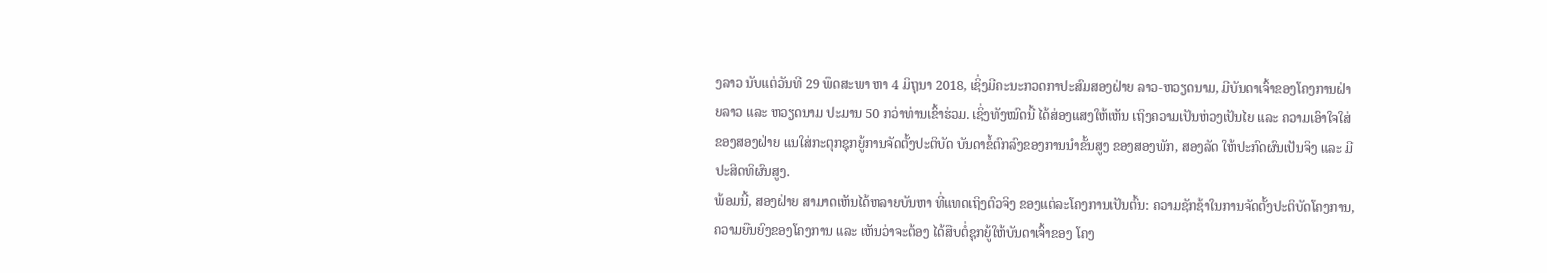ງລາວ ນັບແຕ່ວັນທີ 29 ພຶດສະພາ ຫາ 4 ມິຖຸນາ 2018, ເຊິ່ງມີຄະນະກວດກາປະສົມສອງຝ່າຍ ລາວ-ຫວຽດນາມ, ມີບັນດາເຈົ້າຂອງໂຄງການຝ່າຍລາວ ແລະ ຫວຽດນາມ ປະມານ 50 ກວ່າທ່ານເຂົ້າຮ່ວມ. ເຊິ່ງທັງໝົດນີ້ ໄດ້ສ່ອງແສງໃຫ້ເຫັນ ເຖິງຄວາມເປັນຫ່ວງເປັນໄຍ ແລະ ຄວາມເອົາໃຈໃສ່ ຂອງສອງຝ່າຍ ແນໃສ່ກະຕຸກຊຸກຍູ້ການຈັດຕັ້ງປະຕິບັດ ບັນດາຂໍ້ຕົກລົງຂອງການນຳຂັ້ນສູງ ຂອງສອງພັກ, ສອງລັດ ໃຫ້ປະກົດຜົນເປັນຈິງ ແລະ ມີປະສິດທິຜົນສູງ.
ພ້ອມນີ້, ສອງຝ່າຍ ສາມາດເຫັນໄດ້ຫລາຍບັນຫາ ທີ່ແທດເຖິງຕົວຈິງ ຂອງແຕ່ລະໂຄງການເປັນຕົ້ນ: ຄວາມຊັກຊ້າໃນການຈັດຕັ້ງປະຕິບັດໂຄງການ, ຄວາມຍືນຍົງຂອງໂຄງການ ແລະ ເຫັນວ່າຈະຕ້ອງ ໄດ້ສືບຕໍ່ຊຸກຍູ້ໃຫ້ບັນດາເຈົ້າຂອງ ໂຄງ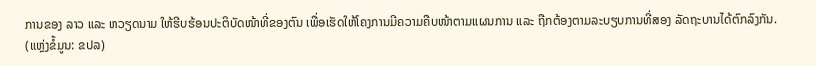ການຂອງ ລາວ ແລະ ຫວຽດນາມ ໃຫ້ຮີບຮ້ອນປະຕິບັດໜ້າທີ່ຂອງຕົນ ເພື່ອເຮັດໃຫ້ໂຄງການມີຄວາມຄືບໜ້າຕາມແຜນການ ແລະ ຖືກຕ້ອງຕາມລະບຽບການທີ່ສອງ ລັດຖະບານໄດ້ຕົກລົງກັນ.
(ແຫຼ່ງຂໍ້ມູນ: ຂປລ)